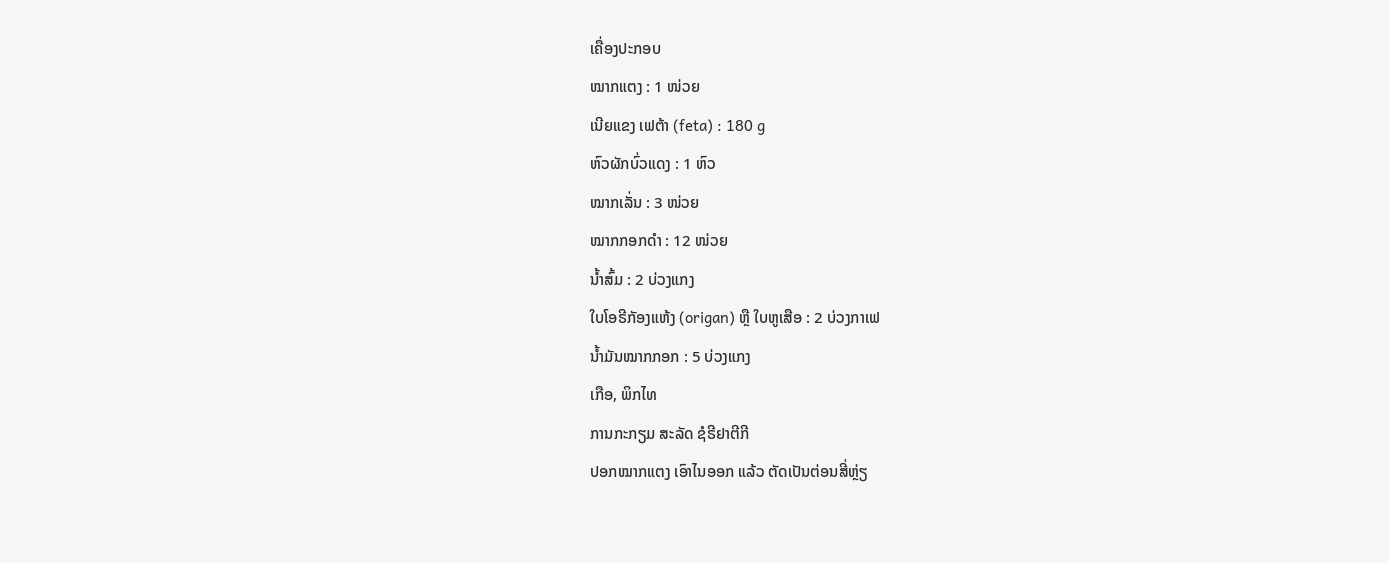ເຄື່ອງປະກອບ
ໝາກແຕງ : 1 ໜ່ວຍ
ເນີຍແຂງ ເຟຕ້າ (feta) : 180 g
ຫົວຜັກບົ່ວແດງ : 1 ຫົວ
ໝາກເລັ່ນ : 3 ໜ່ວຍ
ໝາກກອກດຳ : 12 ໜ່ວຍ
ນ້ຳສົ້ມ : 2 ບ່ວງແກງ
ໃບໂອຣີກັອງແຫ້ງ (origan) ຫຼື ໃບຫູເສືອ : 2 ບ່ວງກາເຟ
ນ້ຳມັນໝາກກອກ : 5 ບ່ວງແກງ
ເກືອ, ພິກໄທ
ການກະກຽມ ສະລັດ ຊໍຣີຢາຕີກີ
ປອກໝາກແຕງ ເອົາໄນອອກ ແລ້ວ ຕັດເປັນຕ່ອນສີ່ຫຼ່ຽ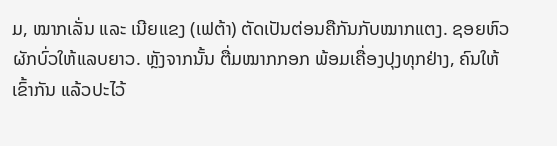ມ, ໝາກເລັ່ນ ແລະ ເນີຍແຂງ (ເຟຕ້າ) ຕັດເປັນຕ່ອນຄືກັນກັບໝາກແຕງ. ຊອຍຫົວຜັກບົ່ວໃຫ້ແລບຍາວ. ຫຼັງຈາກນັ້ນ ຕື່ມໝາກກອກ ພ້ອມເຄື່ອງປຸງທຸກຢ່າງ, ຄົນໃຫ້ເຂົ້າກັນ ແລ້ວປະໄວ້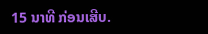15 ນາທີ ກ່ອນເສີບ.